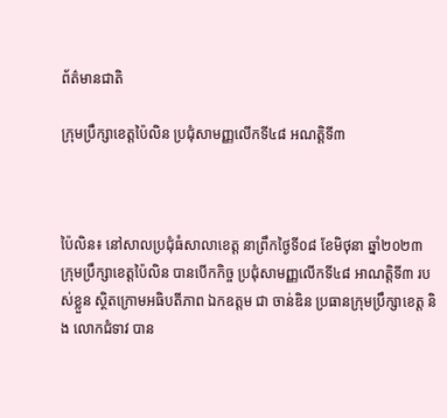ព័ត៌មានជាតិ

ក្រុមប្រឹក្សាខេត្តប៉ៃលិន ប្រជុំសាមញ្ញលើកទី៤៨ អណត្តិទី៣



ប៉ៃលិន៖ នៅសាលប្រជុំធំសាលាខេត្ត នាព្រឹកថ្ងៃទី០៨ ខែមិថុនា ឆ្នាំ២០២៣ ក្រុមប្រឹក្សាខេត្តប៉ៃលិន បានបើកកិច្ច ប្រជុំសាមញ្ញលើកទី៤៨ អាណត្តិទី៣ របស់ខ្លួន ស្ថិតក្រោមអធិបតីភាព ឯកឧត្តម ជា ចាន់ឌិន ប្រធានក្រុមប្រឹក្សាខេត្ត និង លោកជំទាវ បាន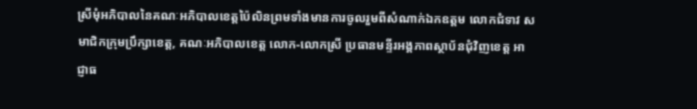ស្រីមុំអភិបាលនៃគណៈអភិបាលខេត្តប៉ៃលិនព្រមទាំងមានការចូលរួមពីសំណាក់ឯកឧត្តម លោកជំទាវ សមាជិកក្រុមប្រឹក្សាខេត្ត, គណៈអភិបាលខេត្ត លោក-លោកស្រី ប្រធានមន្ទីរអង្គភាពស្ថាប័នជុំវិញខេត្ត អាជ្ញាធ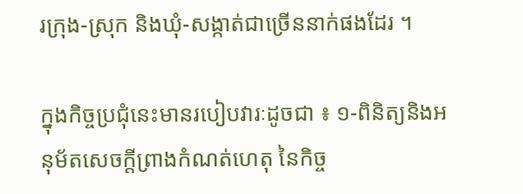រក្រុង-ស្រុក និងឃុំ-សង្កាត់ជាច្រើននាក់ផងដែរ ។

ក្នុងកិច្ចប្រជុំនេះមានរបៀបវារៈដូចជា ៖ ១-ពិនិត្យនិងអនុម័តសេចក្តីព្រាងកំណត់ហេតុ នៃកិច្ច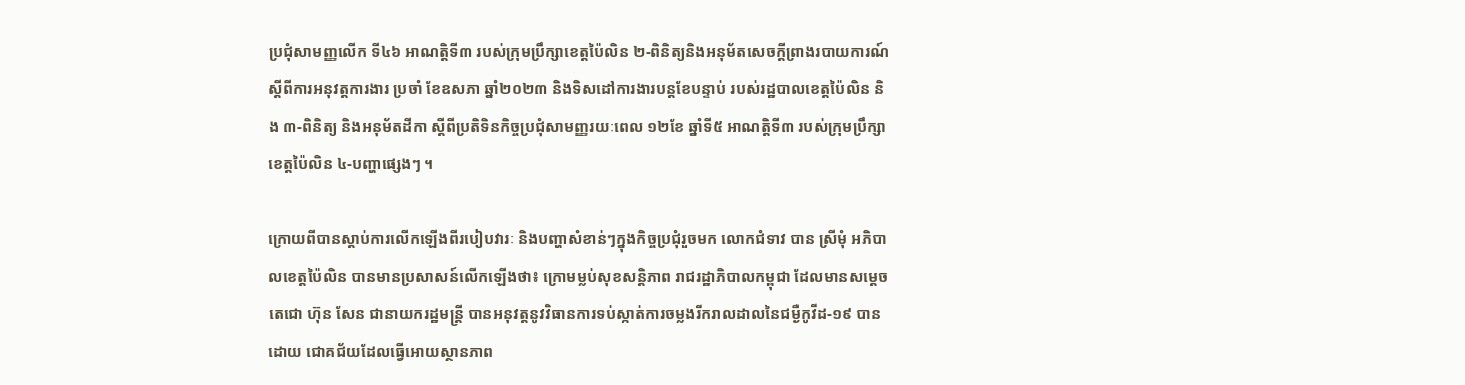ប្រជុំសាមញ្ញលើក ទី៤៦ អាណត្តិទី៣ របស់ក្រុមប្រឹក្សាខេត្តប៉ៃលិន ២-ពិនិត្យនិងអនុម័តសេចក្តីព្រាងរបាយការណ៍ ស្តីពីការអនុវត្តការងារ ប្រចាំ ខែឧសភា ឆ្នាំ២០២៣ និងទិសដៅការងារបន្តខែបន្ទាប់ របស់រដ្ឋបាលខេត្តប៉ៃលិន និង ៣-ពិនិត្យ និងអនុម័តដីកា ស្តីពីប្រតិទិនកិច្ចប្រជុំសាមញ្ញរយៈពេល ១២ខែ ឆ្នាំទី៥ អាណត្តិទី៣ របស់ក្រុមប្រឹក្សាខេត្តប៉ៃលិន ៤-បញ្ហាផ្សេងៗ ។

ក្រោយពីបានស្តាប់ការលើកឡើងពីរបៀបវារៈ និងបញ្ហាសំខាន់ៗក្នុងកិច្ចប្រជុំរួចមក លោកជំទាវ បាន ស្រីមុំ អភិបាលខេត្តប៉ៃលិន បានមានប្រសាសន៍លើកឡើងថា៖ ក្រោមម្លប់សុខសន្តិភាព រាជរដ្ឋាភិបាលកម្ពុជា ដែលមានសម្តេច តេជោ ហ៊ុន សែន ជានាយករដ្ឋមន្ត្រី បានអនុវត្តនូវវិធានការទប់ស្កាត់ការចម្លងរីករាលដាលនៃជម្ងឺកូវីដ-១៩ បានដោយ ជោគជ័យដែលធ្វើអោយស្ថានភាព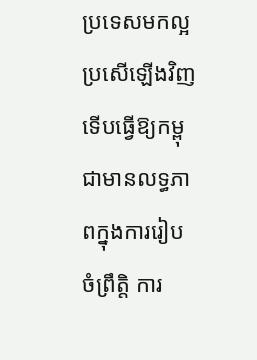ប្រទេសមកល្អប្រសើឡើងវិញ ទើបធ្វើឱ្យកម្ពុជាមានលទ្ធភាពក្នុងការរៀប ចំព្រឹត្តិ ការ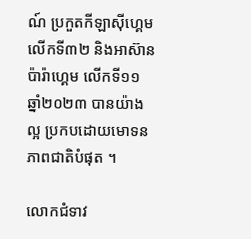ណ៍ ប្រកួតកីឡាស៊ីហ្គេម លើកទី៣២ និងអាស៊ានប៉ារ៉ាហ្គេម លើកទី១១ ឆ្នាំ២០២៣ បានយ៉ាងល្អ ប្រកបដោយមោទនភាពជាតិបំផុត ។

លោកជំទាវ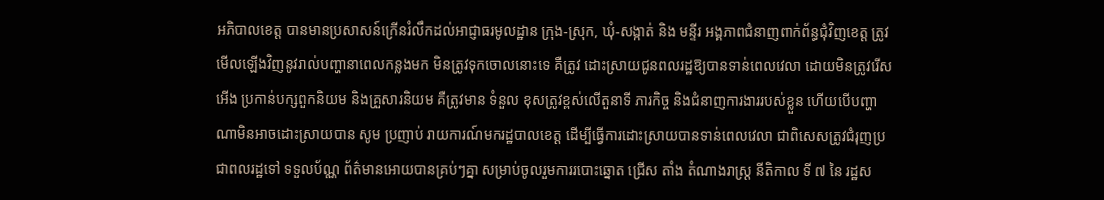អភិបាលខេត្ត បានមានប្រសាសន៍ក្រើនរំលឹកដល់អាជ្ញាធរមូលដ្ឋាន ក្រុង-ស្រុក, ឃុំ-សង្កាត់ និង មន្ទីរ អង្គភាពជំនាញពាក់ព័ន្ធជុំវិញខេត្ត ត្រូវមើលឡើងវិញនូវរាល់បញ្ហានាពេលកន្លងមក មិនត្រូវទុកចោលនោះទេ គឺត្រូវ ដោះស្រាយជូនពលរដ្ឋឱ្យបានទាន់ពេលវេលា ដោយមិនត្រូវរើសអើង ប្រកាន់បក្សពួកនិយម និងគ្រួសារនិយម គឺត្រូវមាន ទំនួល ខុសត្រូវខ្ពស់លើតួនាទី ភារកិច្ច និងជំនាញការងាររបស់ខ្លួន ហើយបើបញ្ហាណាមិនអាចដោះស្រាយបាន សូម ប្រញាប់ រាយការណ៍មករដ្ឋបាលខេត្ត ដើម្បីធ្វើការដោះស្រាយបានទាន់ពេលវេលា ជាពិសេសត្រូវជំរុញប្រជាពលរដ្ឋទៅ ទទួលប័ណ្ណ ព័ត៌មានអោយបានគ្រប់ៗគ្នា សម្រាប់ចូលរួមការរបោះឆ្នោត ជ្រើស តាំង តំណាងរាស្ត្រ នីតិកាល ទី ៧ នៃ រដ្ឋស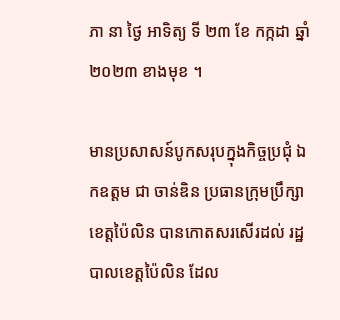ភា នា ថ្ងៃ អាទិត្យ ទី ២៣ ខែ កក្កដា ឆ្នាំ ២០២៣ ខាងមុខ ។

មានប្រសាសន៍បូកសរុបក្នុងកិច្ចប្រជុំ ឯកឧត្តម ជា ចាន់ឌិន ប្រធានក្រុមប្រឹក្សាខេត្តប៉ៃលិន បានកោតសរសើរដល់ រដ្ឋបាលខេត្តប៉ៃលិន ដែល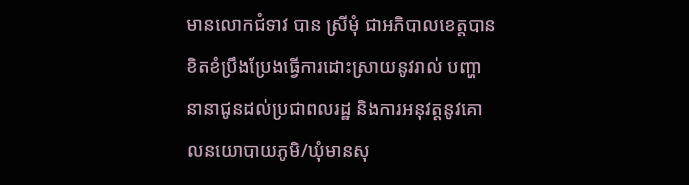មានលោកជំទាវ បាន ស្រីមុំ ជាអភិបាលខេត្តបានខិតខំប្រឹងប្រែងធ្វើការដោះស្រាយនូវរាល់ បញ្ហា នានាជូនដល់ប្រជាពលរដ្ឋ និងការអនុវត្តនូវគោលនយោបាយភូមិ/ឃុំមានសុ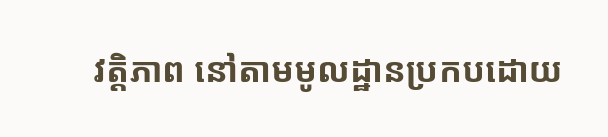វត្តិភាព នៅតាមមូលដ្ឋានប្រកបដោយ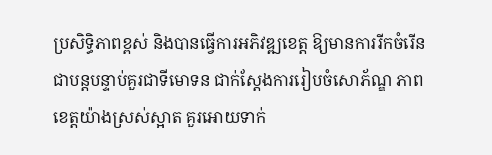ប្រសិទ្ធិភាពខ្ពស់ និងបានធ្វើការអភិវឌ្ឍខេត្ត ឱ្យមានការរីកចំរើនជាបន្តបន្ទាប់គួរជាទីមោទន ជាក់ស្តែងការរៀបចំសោភ័ណ្ឌ ភាព ខេត្តយ៉ាងស្រស់ស្អាត គួរអោយទាក់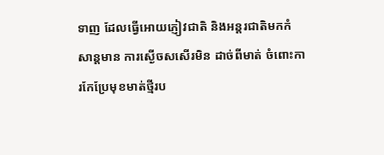ទាញ ដែលធ្វើអោយភ្ញៀវជាតិ និងអន្តរជាតិមកកំសាន្តមាន ការស្ងើចសសើរមិន ដាច់ពីមាត់ ចំពោះការកែប្រែមុខមាត់ថ្មីរប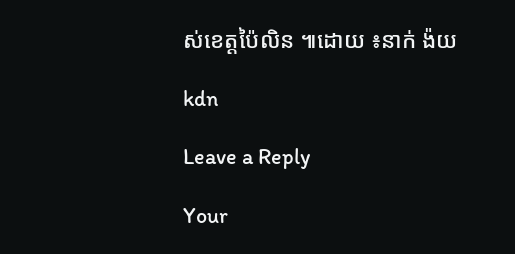ស់ខេត្តប៉ៃលិន ៕ដោយ ៖នាក់ ង៉យ

kdn

Leave a Reply

Your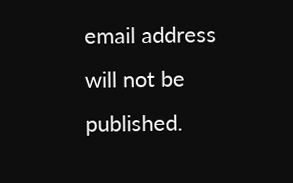email address will not be published.